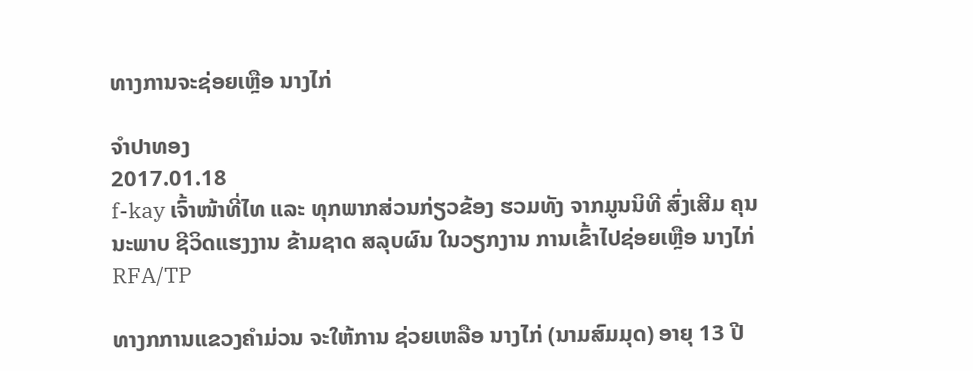ທາງການຈະຊ່ອຍເຫຼືອ ນາງໄກ່

ຈໍາປາທອງ
2017.01.18
f-kay ເຈົ້າໜ້າທີ່ໄທ ແລະ ທຸກພາກສ່ວນກ່ຽວຂ້ອງ ຮວມທັງ ຈາກມູນນິທີ ສົ່ງເສີມ ຄຸນນະພາບ ຊີວິດແຮງງານ ຂ້າມຊາດ ສລຸບຜົນ ໃນວຽກງານ ການເຂົ້າໄປຊ່ອຍເຫຼືອ ນາງໄກ່
RFA/TP

ທາງກການແຂວງຄຳມ່ວນ ຈະໃຫ້ການ ຊ່ວຍເຫລືອ ນາງໄກ່ (ນາມສົມມຸດ) ອາຍຸ 13 ປີ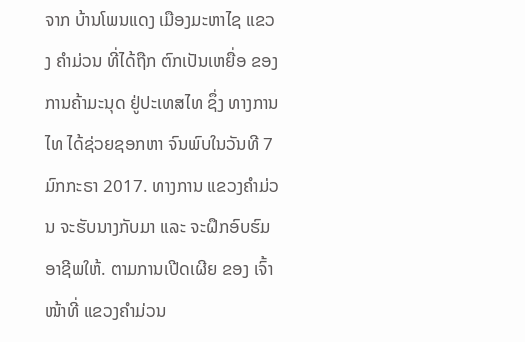ຈາກ ບ້ານໂພນແດງ ເມືອງມະຫາໄຊ ແຂວງ ຄຳມ່ວນ ທີ່ໄດ້ຖືກ ຕົກເປັນເຫຍື່ອ ຂອງ ການຄ້າມະນຸດ ຢູ່ປະເທສໄທ ຊຶ່ງ ທາງການໄທ ໄດ້ຊ່ວຍຊອກຫາ ຈົນພົບໃນວັນທີ 7 ມົກກະຣາ 2017. ທາງການ ແຂວງຄຳມ່ວນ ຈະຮັບນາງກັບມາ ແລະ ຈະຝຶກອົບຮົມ ອາຊີພໃຫ້. ຕາມການເປີດເຜີຍ ຂອງ ເຈົ້າໜ້າທີ່ ແຂວງຄຳມ່ວນ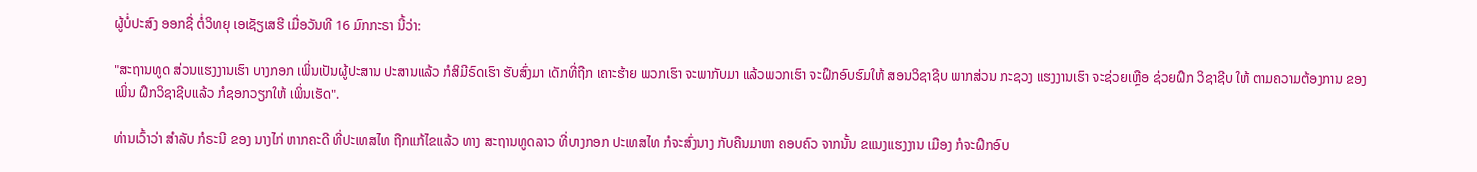ຜູ້ບໍ່ປະສົງ ອອກຊື່ ຕໍ່ວິທຍຸ ເອເຊັຽເສຮີ ເມື່ອວັນທີ 16 ມົກກະຣາ ນີ້ວ່າ:

"ສະຖານທູດ ສ່ວນແຮງງານເຮົາ ບາງກອກ ເພິ່ນເປັນຜູ້ປະສານ ປະສານແລ້ວ ກໍສິມີຣົດເຮົາ ຮັບສົ່ງມາ ເດັກທີ່ຖືກ ເຄາະຮ້າຍ ພວກເຮົາ ຈະພາກັບມາ ແລ້ວພວກເຮົາ ຈະຝຶກອົບຮົມໃຫ້ ສອນວິຊາຊີບ ພາກສ່ວນ ກະຊວງ ແຮງງານເຮົາ ຈະຊ່ວຍເຫຼືອ ຊ່ວຍຝຶກ ວິຊາຊີບ ໃຫ້ ຕາມຄວາມຕ້ອງການ ຂອງເພິ່ນ ຝຶກວິຊາຊີບແລ້ວ ກໍຊອກວຽກໃຫ້ ເພິ່ນເຮັດ".

ທ່ານເວົ້າວ່າ ສຳລັບ ກໍຣະນີ ຂອງ ນາງໄກ່ ຫາກຄະດີ ທີ່ປະເທສໄທ ຖືກແກ້ໄຂແລ້ວ ທາງ ສະຖານທູດລາວ ທີ່ບາງກອກ ປະເທສໄທ ກໍຈະສົ່ງນາງ ກັບຄືນມາຫາ ຄອບຄົວ ຈາກນັ້ນ ຂແນງແຮງງານ ເມືອງ ກໍຈະຝຶກອົບ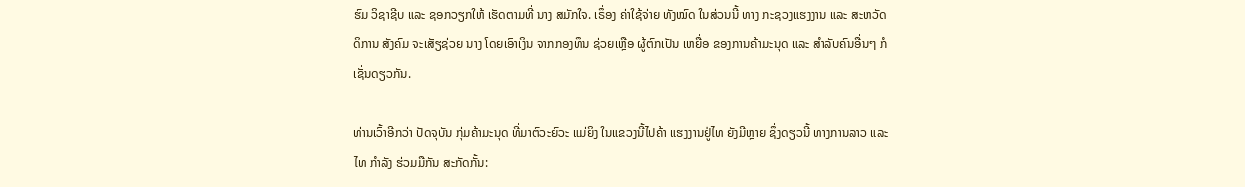ຮົມ ວິຊາຊີບ ແລະ ຊອກວຽກໃຫ້ ເຮັດຕາມທີ່ ນາງ ສມັກໃຈ. ເຣຶ່ອງ ຄ່າໃຊ້ຈ່າຍ ທັງໝົດ ໃນສ່ວນນີ້ ທາງ ກະຊວງແຮງງານ ແລະ ສະຫວັດດິການ ສັງຄົມ ຈະເສັຽຊ່ວຍ ນາງ ໂດຍເອົາເງິນ ຈາກກອງທຶນ ຊ່ວຍເຫຼືອ ຜູ້ຕົກເປັນ ເຫຍື່ອ ຂອງການຄ້າມະນຸດ ແລະ ສຳລັບຄົນອື່ນໆ ກໍເຊັ່ນດຽວກັນ.

ທ່ານເວົ້າອີກວ່າ ປັດຈຸບັນ ກຸ່ມຄ້າມະນຸດ ທີ່ມາຕົວະຍົວະ ແມ່ຍິງ ໃນແຂວງນີ້ໄປຄ້າ ແຮງງານຢູ່ໄທ ຍັງມີຫຼາຍ ຊຶ່ງດຽວນີ້ ທາງການລາວ ແລະໄທ ກຳລັງ ຮ່ວມມືກັນ ສະກັດກັ້ນ: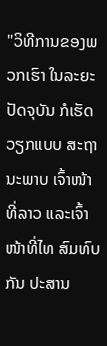"ວິທີການຂອງພວກເຮົາ ໃນລະຍະປັດຈຸບັນ ກໍເຮັດວຽກແບບ ສະຖານະພາບ ເຈົ້າໜ້າທີ່ລາວ ແລະເຈົ້າໜ້າທີ່ໄທ ສົມທົບກັນ ປະສານ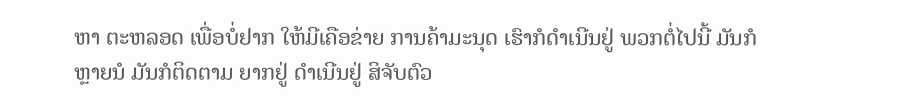ຫາ ຕະຫລອດ ເພື່ອບໍ່ຢາກ ໃຫ້ມີເຄືອຂ່າຍ ການຄ້າມະນຸດ ເຮົາກໍດຳເນີນຢູ່ ພວກຕໍ່ໄປນີ້ ມັນກໍຫຼາຍນໍ ມັນກໍຕິດຕາມ ຍາກຢູ່ ດຳເນີນຢູ່ ສິຈັບຕົວ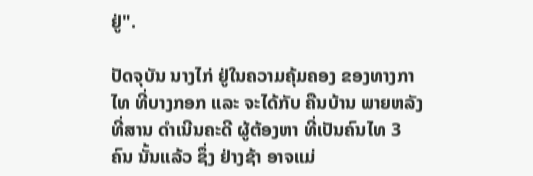ຢູ່".

ປັດຈຸບັນ ນາງໄກ່ ຢູ່ໃນຄວາມຄຸ້ມຄອງ ຂອງທາງກາໄທ ທີ່ບາງກອກ ແລະ ຈະໄດ້ກັບ ຄືນບ້ານ ພາຍຫລັງ ທີ່ສານ ດຳເນີນຄະດີ ຜູ້ຕ້ອງຫາ ທີ່ເປັນຄົນໄທ 3 ຄົນ ນັ້ນແລ້ວ ຊຶ່ງ ຢ່າງຊ້າ ອາຈແມ່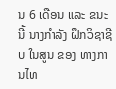ນ 6 ເດືອນ ແລະ ຂນະນີ້ ນາງກຳລັງ ຝຶກວິຊາຊີບ ໃນສູນ ຂອງ ທາງການໄທ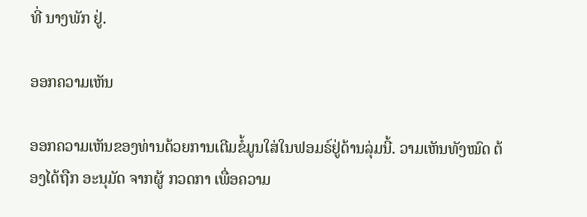ທີ່ ນາງພັກ ຢູ່.

ອອກຄວາມເຫັນ

ອອກຄວາມເຫັນຂອງທ່ານດ້ວຍການເຕີມຂໍ້ມູນໃສ່ໃນຟອມຣ໌ຢູ່ດ້ານລຸ່ມນີ້. ວາມເຫັນທັງໝົດ ຕ້ອງໄດ້ຖືກ ອະນຸມັດ ຈາກຜູ້ ກວດກາ ເພື່ອຄວາມ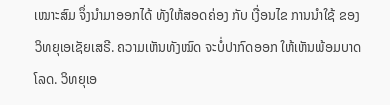ເໝາະສົມ ຈຶ່ງນໍາມາອອກໄດ້ ທັງໃຫ້ສອດຄ່ອງ ກັບ ເງື່ອນໄຂ ການນຳໃຊ້ ຂອງ ວິທຍຸເອເຊັຍເສຣີ. ຄວາມເຫັນທັງໝົດ ຈະບໍ່ປາກົດອອກ ໃຫ້ເຫັນພ້ອມບາດໂລດ. ວິທຍຸເອ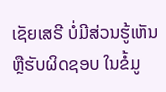ເຊັຍເສຣີ ບໍ່ມີສ່ວນຮູ້ເຫັນ ຫຼືຮັບຜິດຊອບ ໃນຂໍ້ມູ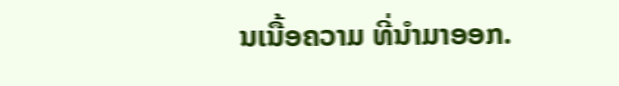ນເນື້ອຄວາມ ທີ່ນໍາມາອອກ.